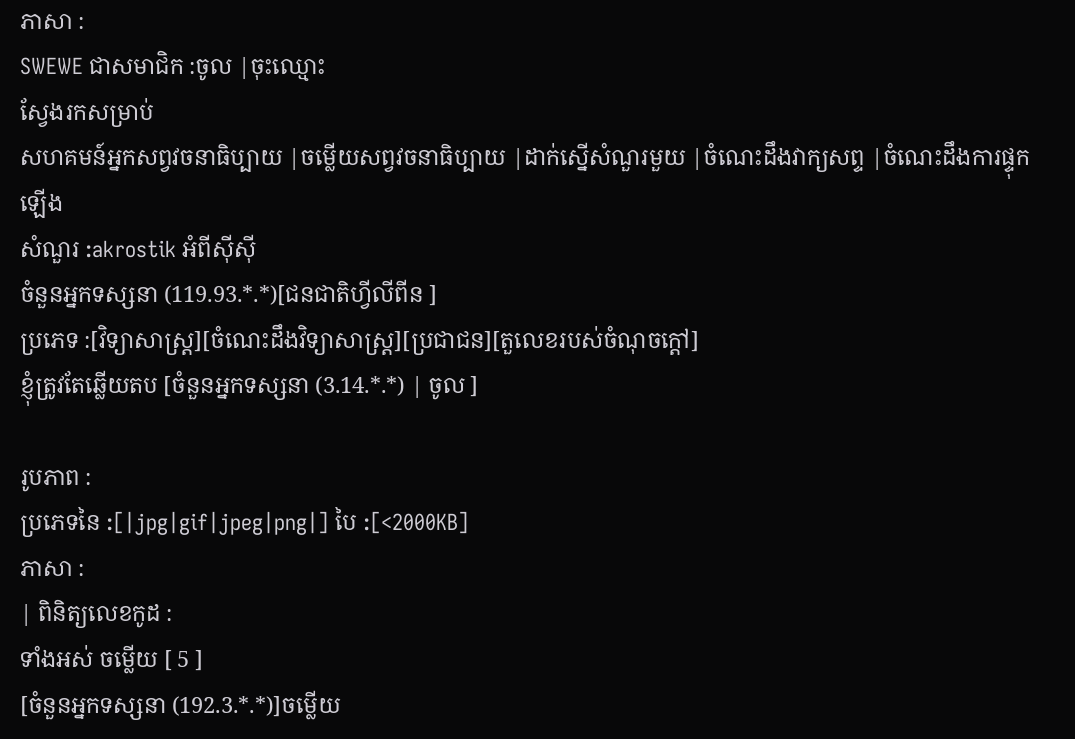ភាសា :
SWEWE ជាសមាជិក :ចូល |ចុះឈ្មោះ
ស្វែងរកសម្រាប់
សហគមន៍អ្នកសព្វវចនាធិប្បាយ |ចម្លើយសព្វវចនាធិប្បាយ |ដាក់ស្នើសំណួរមួយ |ចំណេះដឹងវាក្យសព្ទ |ចំណេះដឹងការផ្ទុកឡើង
សំណួរ :akrostik អំពីស៊ីស៊ី
ចំនួនអ្នកទស្សនា (119.93.*.*)[ជនជាតិហ្វីលីពីន ]
ប្រភេទ :[វិទ្យាសាស្រ្ត][ចំណេះដឹងវិទ្យាសាស្រ្ត][ប្រជាជន][តួលេខរបស់ចំណុចក្តៅ]
ខ្ញុំត្រូវតែឆ្លើយតប [ចំនួនអ្នកទស្សនា (3.14.*.*) | ចូល ]

រូបភាព :
ប្រភេទនៃ :[|jpg|gif|jpeg|png|] បៃ :[<2000KB]
ភាសា :
| ពិនិត្យលេខកូដ :
ទាំងអស់ ចម្លើយ [ 5 ]
[ចំនួនអ្នកទស្សនា (192.3.*.*)]ចម្លើយ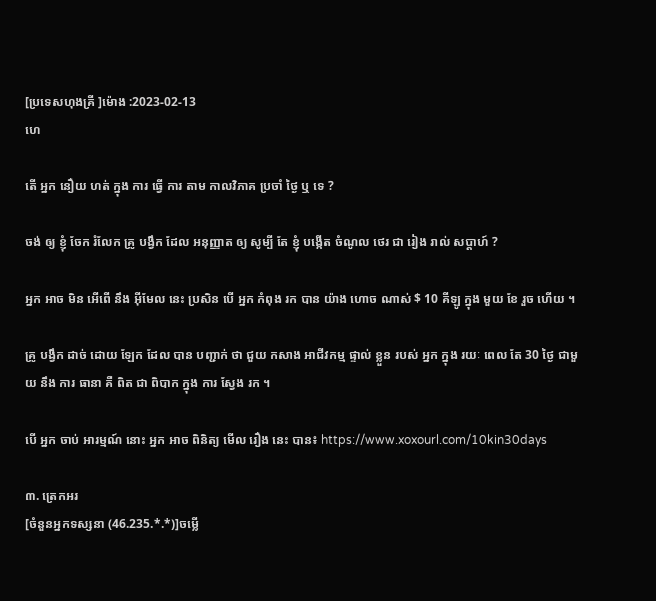[ប្រទេសហុងគ្រី ]ម៉ោង :2023-02-13
ហេ

តើ អ្នក នឿយ ហត់ ក្នុង ការ ធ្វើ ការ តាម កាលវិភាគ ប្រចាំ ថ្ងៃ ឬ ទេ ?

ចង់ ឲ្យ ខ្ញុំ ចែក រំលែក គ្រូ បង្វឹក ដែល អនុញ្ញាត ឲ្យ សូម្បី តែ ខ្ញុំ បង្កើត ចំណូល ថេរ ជា រៀង រាល់ សប្តាហ៍ ?

អ្នក អាច មិន អើពើ នឹង អ៊ីមែល នេះ ប្រសិន បើ អ្នក កំពុង រក បាន យ៉ាង ហោច ណាស់ $ 10 គីឡូ ក្នុង មួយ ខែ រួច ហើយ ។

គ្រូ បង្វឹក ដាច់ ដោយ ឡែក ដែល បាន បញ្ជាក់ ថា ជួយ កសាង អាជីវកម្ម ផ្ទាល់ ខ្លួន របស់ អ្នក ក្នុង រយៈ ពេល តែ 30 ថ្ងៃ ជាមួយ នឹង ការ ធានា គឺ ពិត ជា ពិបាក ក្នុង ការ ស្វែង រក ។

បើ អ្នក ចាប់ អារម្មណ៍ នោះ អ្នក អាច ពិនិត្យ មើល រឿង នេះ បាន៖ https://www.xoxourl.com/10kin30days

៣. ត្រេកអរ
[ចំនួនអ្នកទស្សនា (46.235.*.*)]ចម្លើ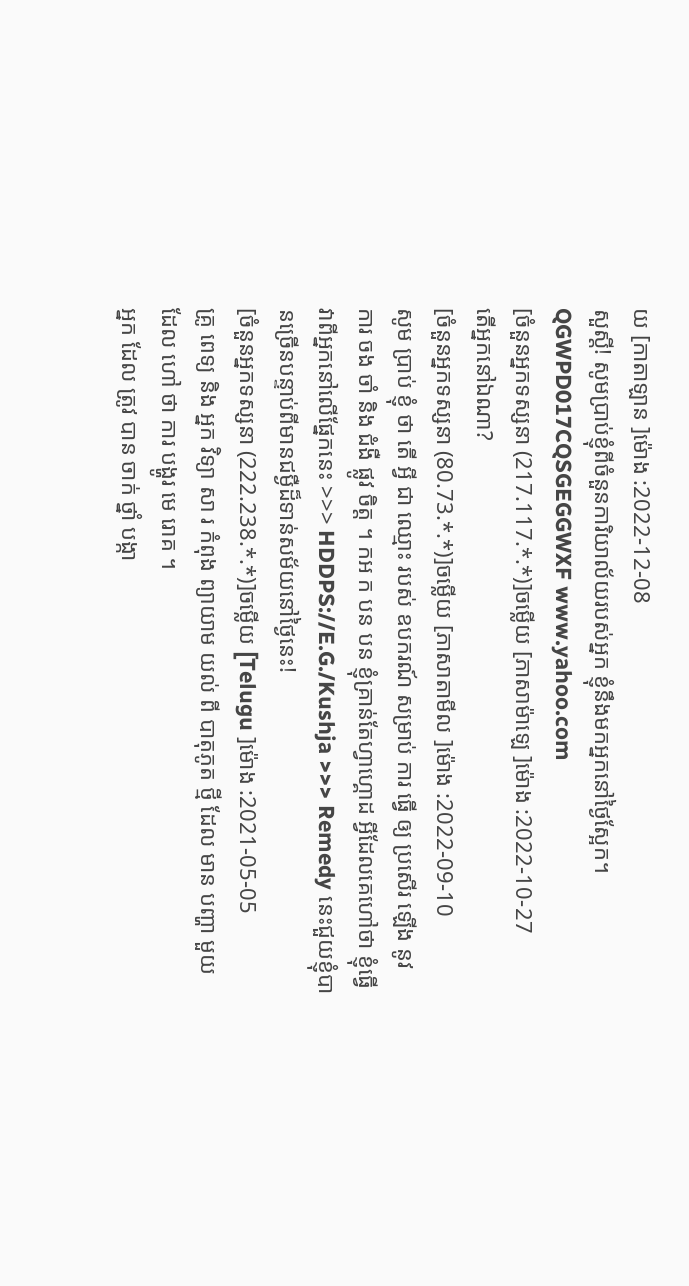យ [កាតាឡាន ]ម៉ោង :2022-12-08
សួស្តី! សូមប្រាប់ខ្ញុំពីចំនួនការិយាល័យរបស់អ្នក ខ្ញុំនឹងមកអ្នកនៅថ្ងៃស្អែក។ QGWPD017CQSGEGGWXF www.yahoo.com
[ចំនួនអ្នកទស្សនា (217.117.*.*)]ចម្លើយ [ភាសាម៉ាឡេ ]ម៉ោង :2022-10-27
តើអ្នកនៅឯណា?
[ចំនួនអ្នកទស្សនា (80.73.*.*)]ចម្លើយ [ភាសាតាមីល ]ម៉ោង :2022-09-10
សូម ប្រាប់ ខ្ញុំ ថា តើ អ្វី ជា ឈ្មោះ របស់ ឧបករណ៍ សម្រាប់ ការ ធ្វើ ឲ្យ ប្រសើរ ឡើង នូវ ការ ចង ចាំ និង ជំងឺ ផ្លូវ ចិត្ត ។ កអ ក បន បន ខ្ញុំគ្រាន់តែហ្វាហ្គោដ អ្វីដែលគេហៅថា ខ្ញុំធ្វើវាពីអ្នកនៅលើផ្នែកនេះ >>> HDDPS://E.G./Kushja >>> Remedy នេះជួយខ្ញុំបានច្រើនបន្ទាប់ពីមានជម្ងឺដ៏ទាន់សម័យនៅថ្ងៃនេះ!
[ចំនួនអ្នកទស្សនា (222.238.*.*)]ចម្លើយ [Telugu ]ម៉ោង :2021-05-05
គ្រូ ពេទ្យ និង អ្នក វិទ្យា សា រ កំពុង ព្យាយាម យល់ ពី បាតុភូត ថ្មី ដែល មាន បញ្ហា មួយ ដែល ហៅ ថា ការ បង្ហូរ មេ រោគ ។
អ្នក ដែល ត្រូវ បាន ចាក់ ថ្នាំ បង្កា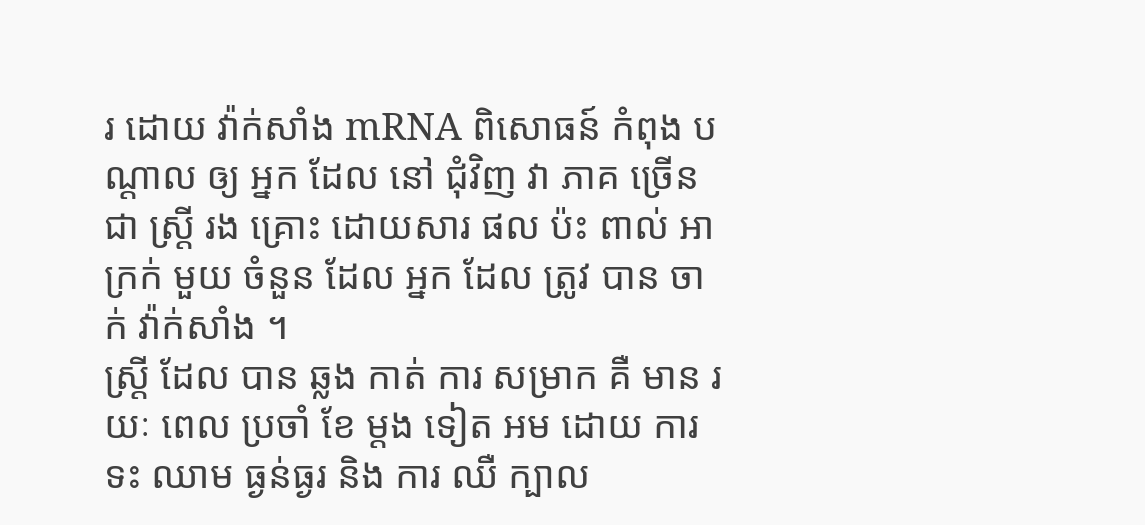រ ដោយ វ៉ាក់សាំង mRNA ពិសោធន៍ កំពុង បណ្តាល ឲ្យ អ្នក ដែល នៅ ជុំវិញ វា ភាគ ច្រើន ជា ស្ត្រី រង គ្រោះ ដោយសារ ផល ប៉ះ ពាល់ អាក្រក់ មួយ ចំនួន ដែល អ្នក ដែល ត្រូវ បាន ចាក់ វ៉ាក់សាំង ។
ស្ត្រី ដែល បាន ឆ្លង កាត់ ការ សម្រាក គឺ មាន រយៈ ពេល ប្រចាំ ខែ ម្តង ទៀត អម ដោយ ការ ទះ ឈាម ធ្ងន់ធ្ងរ និង ការ ឈឺ ក្បាល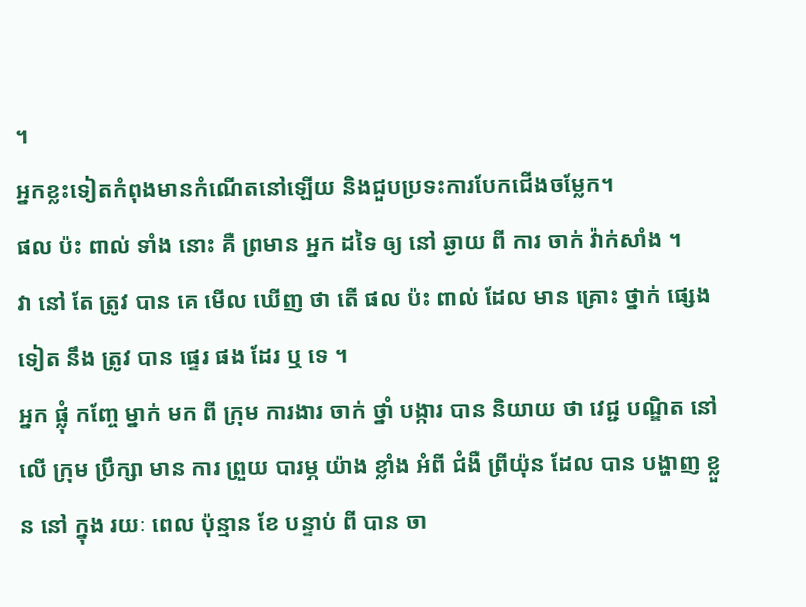។
អ្នកខ្លះទៀតកំពុងមានកំណើតនៅឡើយ និងជួបប្រទះការបែកជើងចម្លែក។
ផល ប៉ះ ពាល់ ទាំង នោះ គឺ ព្រមាន អ្នក ដទៃ ឲ្យ នៅ ឆ្ងាយ ពី ការ ចាក់ វ៉ាក់សាំង ។
វា នៅ តែ ត្រូវ បាន គេ មើល ឃើញ ថា តើ ផល ប៉ះ ពាល់ ដែល មាន គ្រោះ ថ្នាក់ ផ្សេង ទៀត នឹង ត្រូវ បាន ផ្ទេរ ផង ដែរ ឬ ទេ ។
អ្នក ផ្លុំ កញ្ចែ ម្នាក់ មក ពី ក្រុម ការងារ ចាក់ ថ្នាំ បង្ការ បាន និយាយ ថា វេជ្ជ បណ្ឌិត នៅ លើ ក្រុម ប្រឹក្សា មាន ការ ព្រួយ បារម្ភ យ៉ាង ខ្លាំង អំពី ជំងឺ ព្រីយ៉ុន ដែល បាន បង្ហាញ ខ្លួន នៅ ក្នុង រយៈ ពេល ប៉ុន្មាន ខែ បន្ទាប់ ពី បាន ចា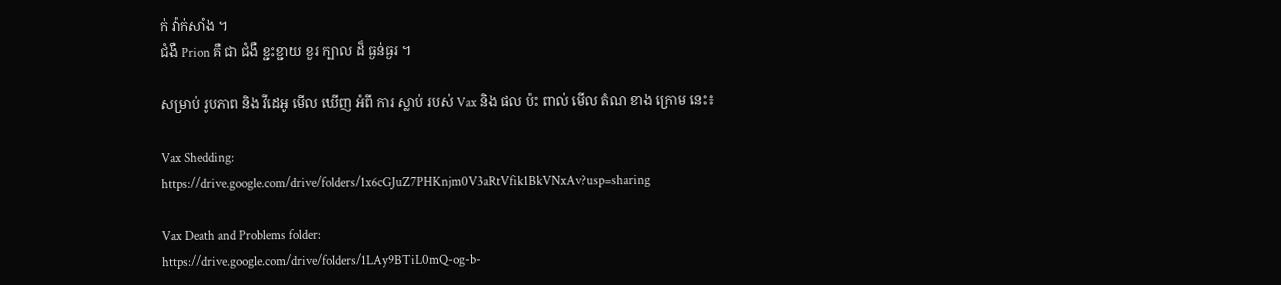ក់ វ៉ាក់សាំង ។
ជំងឺ Prion គឺ ជា ជំងឺ ខ្ជះខ្ជាយ ខួរ ក្បាល ដ៏ ធ្ងន់ធ្ងរ ។

សម្រាប់ រូបភាព និង វីដេអូ មើល ឃើញ អំពី ការ ស្លាប់ របស់ Vax និង ផល ប៉ះ ពាល់ មើល តំណ ខាង ក្រោម នេះ៖

Vax Shedding:
https://drive.google.com/drive/folders/1x6cGJuZ7PHKnjm0V3aRtVfik1BkVNxAv?usp=sharing

Vax Death and Problems folder:
https://drive.google.com/drive/folders/1LAy9BTiL0mQ-og-b-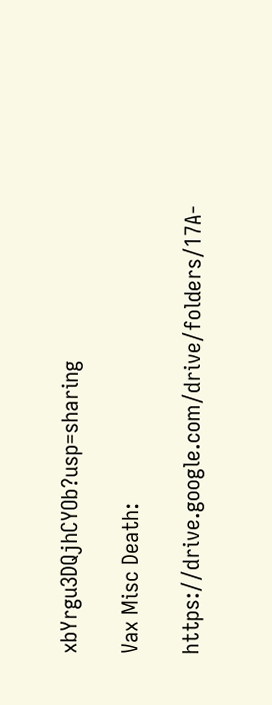xbYrgu3DQjhCYOb?usp=sharing

Vax Misc Death:

https://drive.google.com/drive/folders/17A-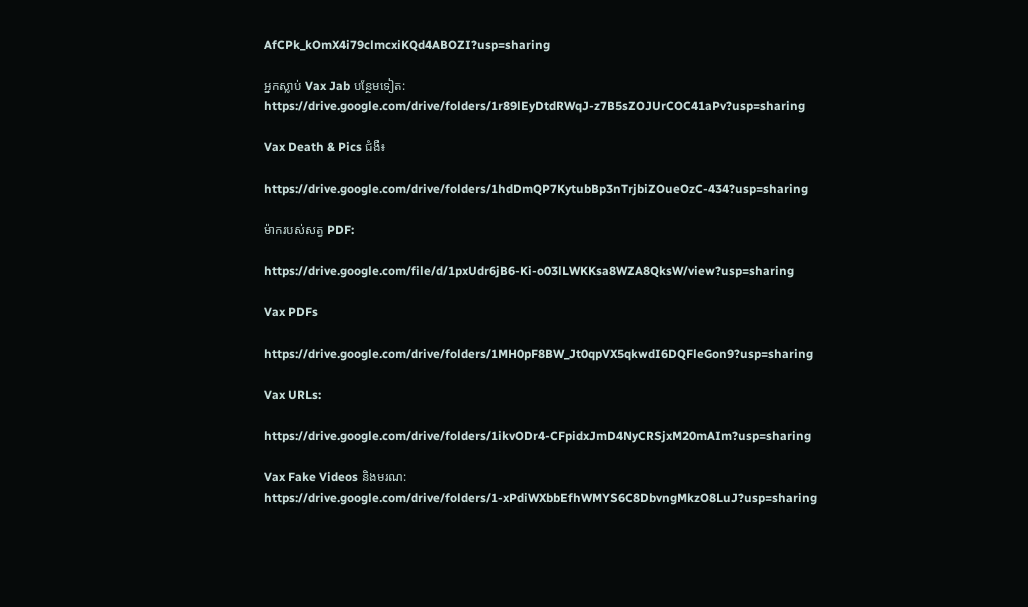AfCPk_kOmX4i79clmcxiKQd4ABOZI?usp=sharing

អ្នកស្លាប់ Vax Jab បន្ថែមទៀត:
https://drive.google.com/drive/folders/1r89lEyDtdRWqJ-z7B5sZOJUrCOC41aPv?usp=sharing

Vax Death & Pics ជំងឺ៖

https://drive.google.com/drive/folders/1hdDmQP7KytubBp3nTrjbiZOueOzC-434?usp=sharing

ម៉ាករបស់សត្វ PDF:

https://drive.google.com/file/d/1pxUdr6jB6-Ki-o03lLWKKsa8WZA8QksW/view?usp=sharing

Vax PDFs

https://drive.google.com/drive/folders/1MH0pF8BW_Jt0qpVX5qkwdI6DQFleGon9?usp=sharing

Vax URLs:

https://drive.google.com/drive/folders/1ikvODr4-CFpidxJmD4NyCRSjxM20mAIm?usp=sharing

Vax Fake Videos និងមរណ:
https://drive.google.com/drive/folders/1-xPdiWXbbEfhWMYS6C8DbvngMkzO8LuJ?usp=sharing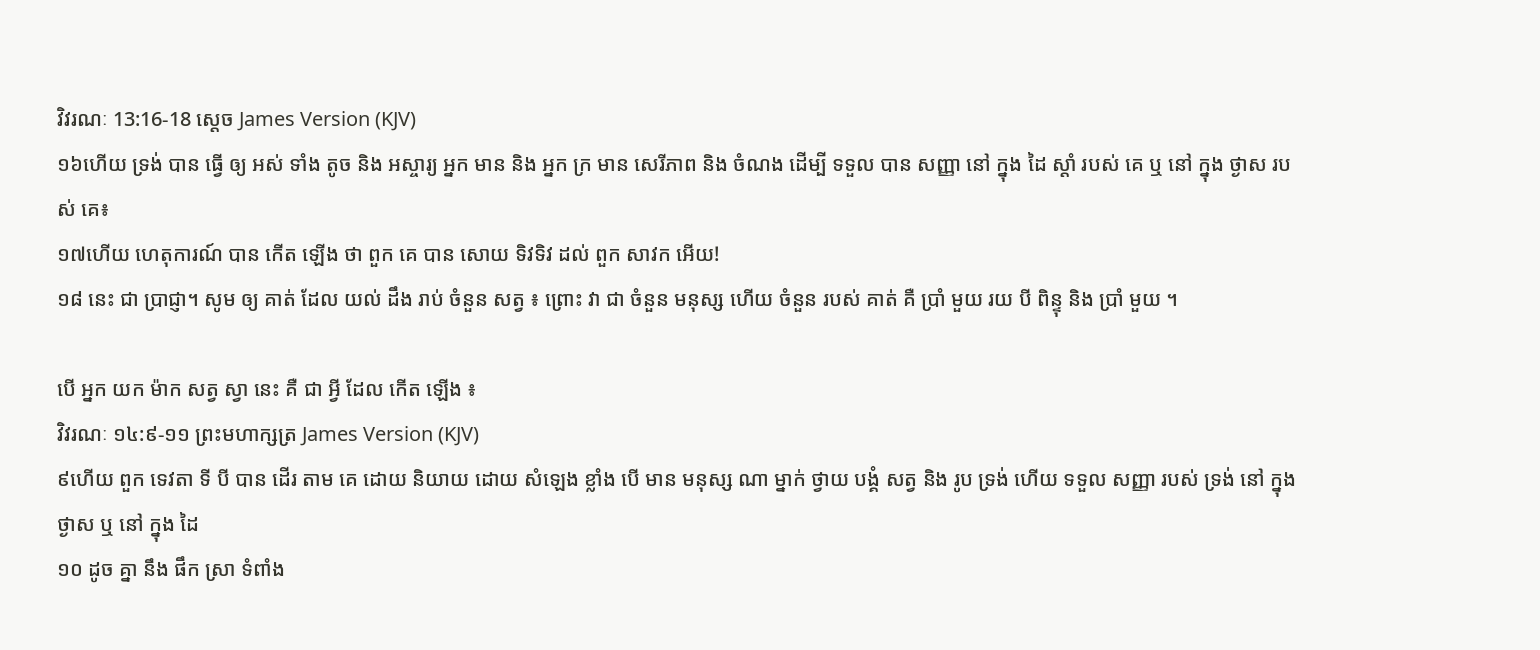វិវរណៈ 13:16-18 ស្តេច James Version (KJV)
១៦ហើយ ទ្រង់ បាន ធ្វើ ឲ្យ អស់ ទាំង តូច និង អស្ចារ្យ អ្នក មាន និង អ្នក ក្រ មាន សេរីភាព និង ចំណង ដើម្បី ទទួល បាន សញ្ញា នៅ ក្នុង ដៃ ស្តាំ របស់ គេ ឬ នៅ ក្នុង ថ្ងាស របស់ គេ៖
១៧ហើយ ហេតុការណ៍ បាន កើត ឡើង ថា ពួក គេ បាន សោយ ទិវទិវ ដល់ ពួក សាវក អើយ!
១៨ នេះ ជា ប្រាជ្ញា។ សូម ឲ្យ គាត់ ដែល យល់ ដឹង រាប់ ចំនួន សត្វ ៖ ព្រោះ វា ជា ចំនួន មនុស្ស ហើយ ចំនួន របស់ គាត់ គឺ ប្រាំ មួយ រយ បី ពិន្ទុ និង ប្រាំ មួយ ។

បើ អ្នក យក ម៉ាក សត្វ ស្វា នេះ គឺ ជា អ្វី ដែល កើត ឡើង ៖
វិវរណៈ ១៤:៩-១១ ព្រះមហាក្សត្រ James Version (KJV)
៩ហើយ ពួក ទេវតា ទី បី បាន ដើរ តាម គេ ដោយ និយាយ ដោយ សំឡេង ខ្លាំង បើ មាន មនុស្ស ណា ម្នាក់ ថ្វាយ បង្គំ សត្វ និង រូប ទ្រង់ ហើយ ទទួល សញ្ញា របស់ ទ្រង់ នៅ ក្នុង ថ្ងាស ឬ នៅ ក្នុង ដៃ
១០ ដូច គ្នា នឹង ផឹក ស្រា ទំពាំង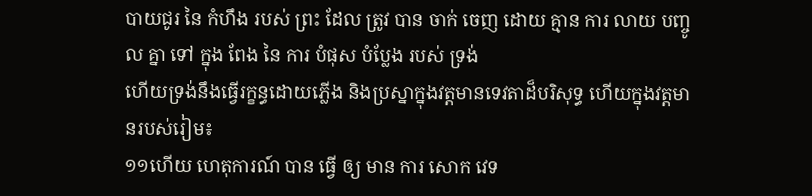បាយជូរ នៃ កំហឹង របស់ ព្រះ ដែល ត្រូវ បាន ចាក់ ចេញ ដោយ គ្មាន ការ លាយ បញ្ចូល គ្នា ទៅ ក្នុង ពែង នៃ ការ បំផុស បំប្លែង របស់ ទ្រង់
ហើយទ្រង់នឹងធ្វើរក្ខន្ធដោយភ្លើង និងប្រស្នាក្នុងវត្តមានទេវតាដ៏បរិសុទ្ធ ហើយក្នុងវត្តមានរបស់រៀម៖
១១ហើយ ហេតុការណ៍ បាន ធ្វើ ឲ្យ មាន ការ សោក វេទ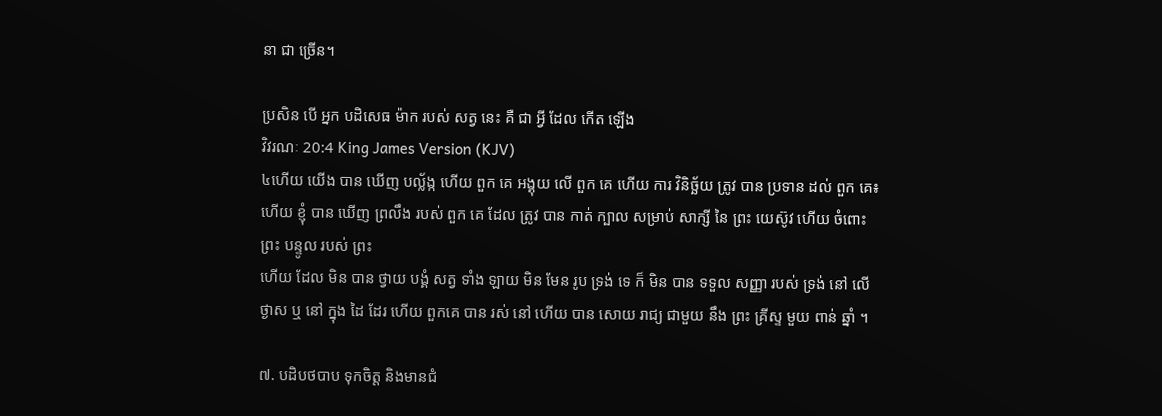នា ជា ច្រើន។

ប្រសិន បើ អ្នក បដិសេធ ម៉ាក របស់ សត្វ នេះ គឺ ជា អ្វី ដែល កើត ឡើង
វិវរណៈ 20:4 King James Version (KJV)
៤ហើយ យើង បាន ឃើញ បល្ល័ង្ក ហើយ ពួក គេ អង្គុយ លើ ពួក គេ ហើយ ការ វិនិច្ឆ័យ ត្រូវ បាន ប្រទាន ដល់ ពួក គេ៖ ហើយ ខ្ញុំ បាន ឃើញ ព្រលឹង របស់ ពួក គេ ដែល ត្រូវ បាន កាត់ ក្បាល សម្រាប់ សាក្សី នៃ ព្រះ យេស៊ូវ ហើយ ចំពោះ ព្រះ បន្ទូល របស់ ព្រះ
ហើយ ដែល មិន បាន ថ្វាយ បង្គំ សត្វ ទាំង ឡាយ មិន មែន រូប ទ្រង់ ទេ ក៏ មិន បាន ទទួល សញ្ញា របស់ ទ្រង់ នៅ លើ ថ្ងាស ឬ នៅ ក្នុង ដៃ ដែរ ហើយ ពួកគេ បាន រស់ នៅ ហើយ បាន សោយ រាជ្យ ជាមួយ នឹង ព្រះ គ្រីស្ទ មួយ ពាន់ ឆ្នាំ ។

៧. បដិបថបាប ទុកចិត្ត និងមានជំ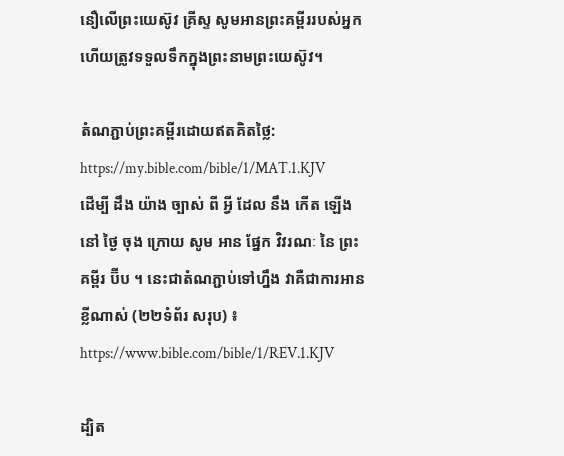នឿលើព្រះយេស៊ូវ គ្រីស្ទ សូមអានព្រះគម្ពីររបស់អ្នក ហើយត្រូវទទួលទឹកក្នុងព្រះនាមព្រះយេស៊ូវ។

តំណភ្ជាប់ព្រះគម្ពីរដោយឥតគិតថ្លៃ: https://my.bible.com/bible/1/MAT.1.KJV
ដើម្បី ដឹង យ៉ាង ច្បាស់ ពី អ្វី ដែល នឹង កើត ឡើង នៅ ថ្ងៃ ចុង ក្រោយ សូម អាន ផ្នែក វិវរណៈ នៃ ព្រះ គម្ពីរ ប៊ីប ។ នេះជាតំណភ្ជាប់ទៅហ្នឹង វាគឺជាការអានខ្លីណាស់ (២២ទំព័រ សរុប) ៖ https://www.bible.com/bible/1/REV.1.KJV

ដ្បិត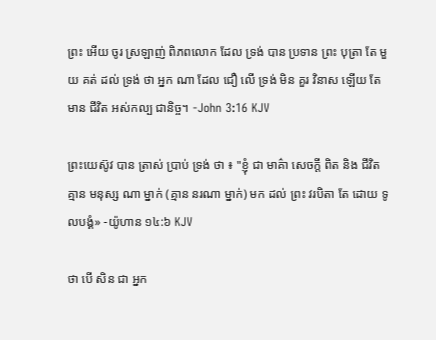ព្រះ អើយ ចូរ ស្រឡាញ់ ពិភពលោក ដែល ទ្រង់ បាន ប្រទាន ព្រះ បុត្រា តែ មួយ គត់ ដល់ ទ្រង់ ថា អ្នក ណា ដែល ជឿ លើ ទ្រង់ មិន គួរ វិនាស ឡើយ តែ មាន ជីវិត អស់កល្ប ជានិច្ច។ -John 3:16 KJV

ព្រះយេស៊ូវ បាន ត្រាស់ ប្រាប់ ទ្រង់ ថា ៖ "ខ្ញុំ ជា មាគ៌ា សេចក្ដី ពិត និង ជីវិត គ្មាន មនុស្ស ណា ម្នាក់ (គ្មាន នរណា ម្នាក់) មក ដល់ ព្រះ វរបិតា តែ ដោយ ទូលបង្គំ» -យ៉ូហាន ១៤:៦ KJV

ថា បើ សិន ជា អ្នក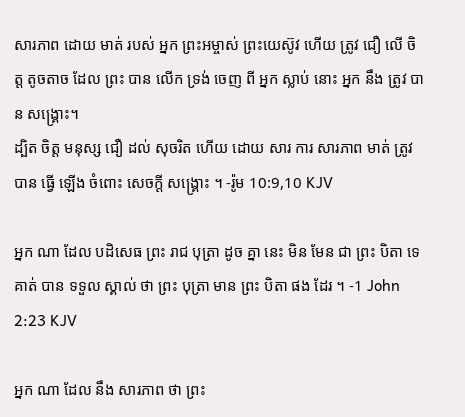សារភាព ដោយ មាត់ របស់ អ្នក ព្រះអម្ចាស់ ព្រះយេស៊ូវ ហើយ ត្រូវ ជឿ លើ ចិត្ត តូចតាច ដែល ព្រះ បាន លើក ទ្រង់ ចេញ ពី អ្នក ស្លាប់ នោះ អ្នក នឹង ត្រូវ បាន សង្គ្រោះ។
ដ្បិត ចិត្ត មនុស្ស ជឿ ដល់ សុចរិត ហើយ ដោយ សារ ការ សារភាព មាត់ ត្រូវ បាន ធ្វើ ឡើង ចំពោះ សេចក្ដី សង្គ្រោះ ។ -រ៉ូម 10:9,10 KJV

អ្នក ណា ដែល បដិសេធ ព្រះ រាជ បុត្រា ដូច គ្នា នេះ មិន មែន ជា ព្រះ បិតា ទេ គាត់ បាន ទទួល ស្គាល់ ថា ព្រះ បុត្រា មាន ព្រះ បិតា ផង ដែរ ។ -1 John 2:23 KJV

អ្នក ណា ដែល នឹង សារភាព ថា ព្រះ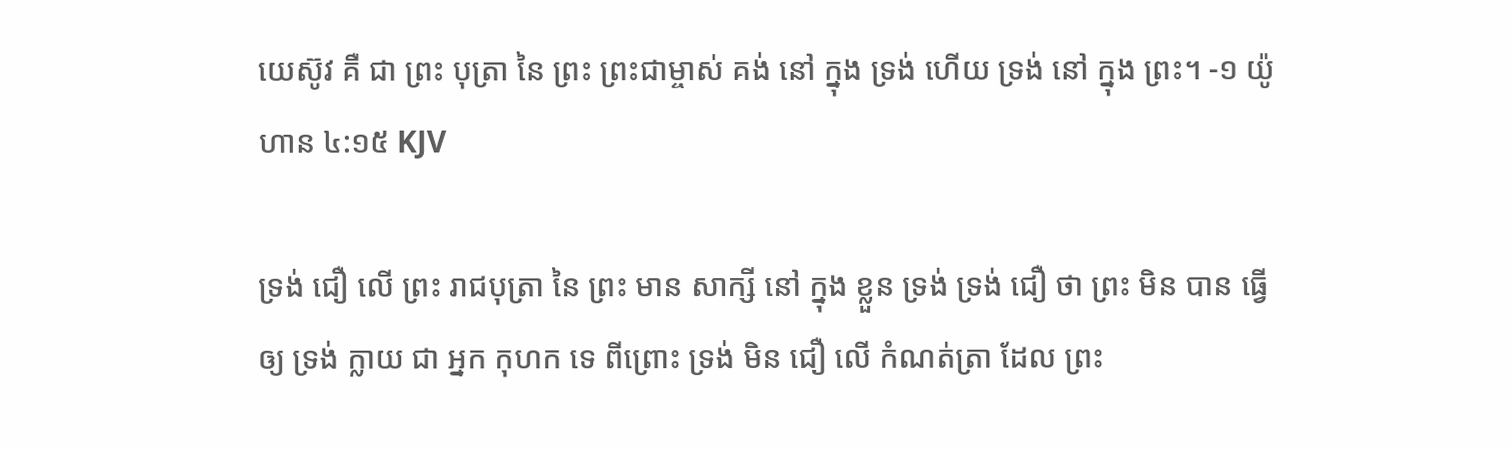យេស៊ូវ គឺ ជា ព្រះ បុត្រា នៃ ព្រះ ព្រះជាម្ចាស់ គង់ នៅ ក្នុង ទ្រង់ ហើយ ទ្រង់ នៅ ក្នុង ព្រះ។ -១ យ៉ូហាន ៤:១៥ KJV

ទ្រង់ ជឿ លើ ព្រះ រាជបុត្រា នៃ ព្រះ មាន សាក្សី នៅ ក្នុង ខ្លួន ទ្រង់ ទ្រង់ ជឿ ថា ព្រះ មិន បាន ធ្វើ ឲ្យ ទ្រង់ ក្លាយ ជា អ្នក កុហក ទេ ពីព្រោះ ទ្រង់ មិន ជឿ លើ កំណត់ត្រា ដែល ព្រះ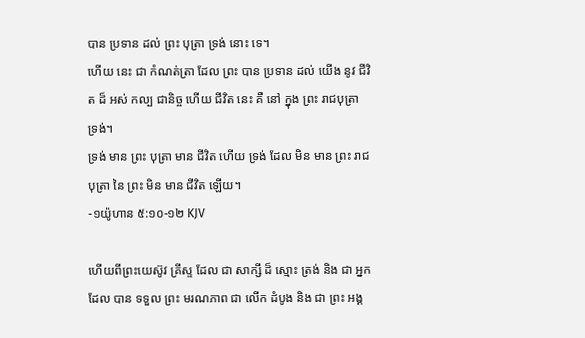បាន ប្រទាន ដល់ ព្រះ បុត្រា ទ្រង់ នោះ ទេ។
ហើយ នេះ ជា កំណត់ត្រា ដែល ព្រះ បាន ប្រទាន ដល់ យើង នូវ ជីវិត ដ៏ អស់ កល្ប ជានិច្ច ហើយ ជីវិត នេះ គឺ នៅ ក្នុង ព្រះ រាជបុត្រា ទ្រង់។
ទ្រង់ មាន ព្រះ បុត្រា មាន ជីវិត ហើយ ទ្រង់ ដែល មិន មាន ព្រះ រាជបុត្រា នៃ ព្រះ មិន មាន ជីវិត ឡើយ។
-១យ៉ូហាន ៥:១០-១២ KJV

ហើយពីព្រះយេស៊ូវ គ្រីស្ទ ដែល ជា សាក្សី ដ៏ ស្មោះ ត្រង់ និង ជា អ្នក ដែល បាន ទទួល ព្រះ មរណភាព ជា លើក ដំបូង និង ជា ព្រះ អង្គ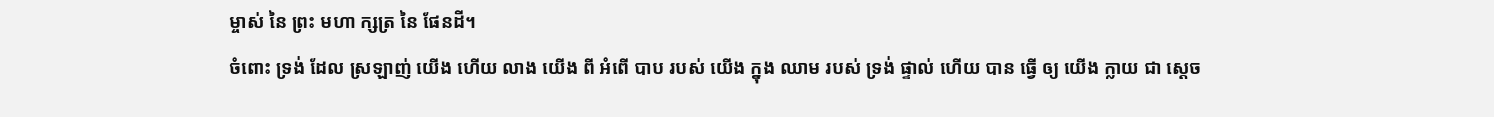ម្ចាស់ នៃ ព្រះ មហា ក្សត្រ នៃ ផែនដី។
ចំពោះ ទ្រង់ ដែល ស្រឡាញ់ យើង ហើយ លាង យើង ពី អំពើ បាប របស់ យើង ក្នុង ឈាម របស់ ទ្រង់ ផ្ទាល់ ហើយ បាន ធ្វើ ឲ្យ យើង ក្លាយ ជា ស្ដេច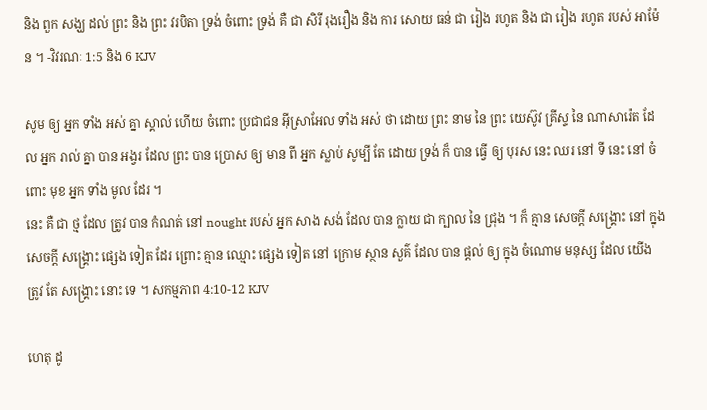និង ពួក សង្ឃ ដល់ ព្រះ និង ព្រះ វរបិតា ទ្រង់ ចំពោះ ទ្រង់ គឺ ជា សិរី រុងរឿង និង ការ សោយ ធន់ ជា រៀង រហូត និង ជា រៀង រហូត របស់ អាម៉ែន ។ -វិវរណៈ 1:5 និង 6 KJV

សូម ឲ្យ អ្នក ទាំង អស់ គ្នា ស្គាល់ ហើយ ចំពោះ ប្រជាជន អ៊ីស្រាអែល ទាំង អស់ ថា ដោយ ព្រះ នាម នៃ ព្រះ យេស៊ូវ គ្រីស្ទ នៃ ណាសារ៉េត ដែល អ្នក រាល់ គ្នា បាន អង្វរ ដែល ព្រះ បាន ប្រោស ឲ្យ មាន ពី អ្នក ស្លាប់ សូម្បី តែ ដោយ ទ្រង់ ក៏ បាន ធ្វើ ឲ្យ បុរស នេះ ឈរ នៅ ទី នេះ នៅ ចំពោះ មុខ អ្នក ទាំង មូល ដែរ ។
នេះ គឺ ជា ថ្ម ដែល ត្រូវ បាន កំណត់ នៅ nought របស់ អ្នក សាង សង់ ដែល បាន ក្លាយ ជា ក្បាល នៃ ជ្រុង ។ ក៏ គ្មាន សេចក្ដី សង្គ្រោះ នៅ ក្នុង សេចក្ដី សង្គ្រោះ ផ្សេង ទៀត ដែរ ព្រោះ គ្មាន ឈ្មោះ ផ្សេង ទៀត នៅ ក្រោម ស្ថាន សួគ៌ ដែល បាន ផ្ដល់ ឲ្យ ក្នុង ចំណោម មនុស្ស ដែល យើង ត្រូវ តែ សង្គ្រោះ នោះ ទេ ។ សកម្មភាព 4:10-12 KJV

ហេតុ ដូ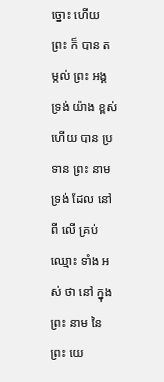ច្នោះ ហើយ ព្រះ ក៏ បាន តម្កល់ ព្រះ អង្គ ទ្រង់ យ៉ាង ខ្ពស់ ហើយ បាន ប្រទាន ព្រះ នាម ទ្រង់ ដែល នៅ ពី លើ គ្រប់ ឈ្មោះ ទាំង អស់ ថា នៅ ក្នុង ព្រះ នាម នៃ ព្រះ យេ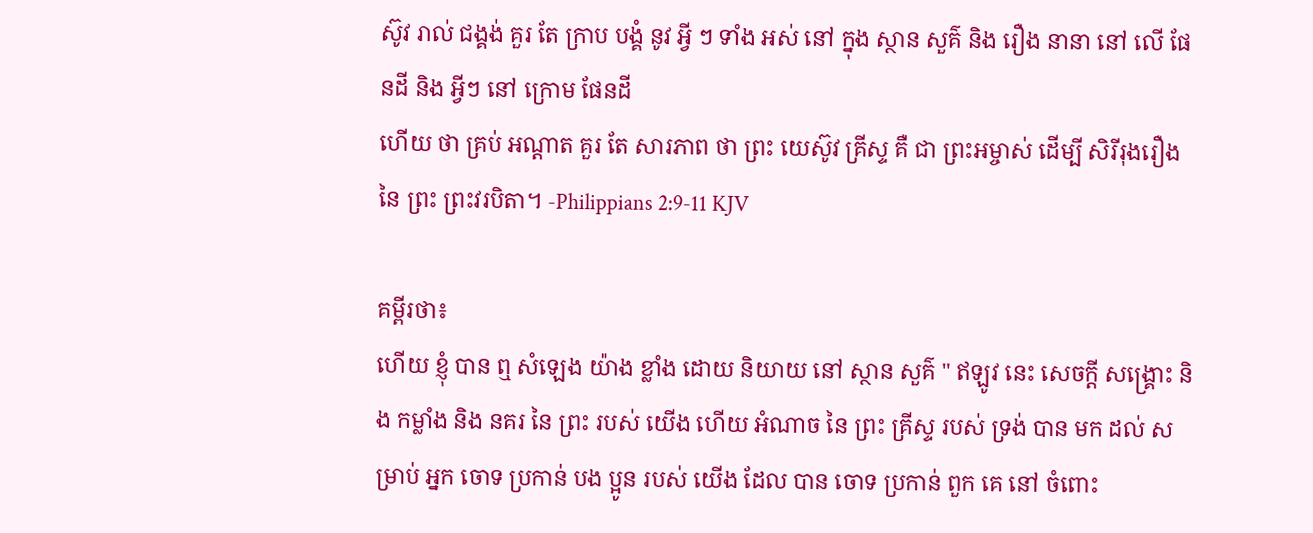ស៊ូវ រាល់ ជង្គង់ គួរ តែ ក្រាប បង្គំ នូវ អ្វី ៗ ទាំង អស់ នៅ ក្នុង ស្ថាន សួគ៌ និង រឿង នានា នៅ លើ ផែនដី និង អ្វីៗ នៅ ក្រោម ផែនដី
ហើយ ថា គ្រប់ អណ្ដាត គួរ តែ សារភាព ថា ព្រះ យេស៊ូវ គ្រីស្ទ គឺ ជា ព្រះអម្ចាស់ ដើម្បី សិរីរុងរឿង នៃ ព្រះ ព្រះវរបិតា។ -Philippians 2:9-11 KJV

គម្ពីរថា៖
ហើយ ខ្ញុំ បាន ឮ សំឡេង យ៉ាង ខ្លាំង ដោយ និយាយ នៅ ស្ថាន សួគ៌ " ឥឡូវ នេះ សេចក្ដី សង្គ្រោះ និង កម្លាំង និង នគរ នៃ ព្រះ របស់ យើង ហើយ អំណាច នៃ ព្រះ គ្រីស្ទ របស់ ទ្រង់ បាន មក ដល់ សម្រាប់ អ្នក ចោទ ប្រកាន់ បង ប្អូន របស់ យើង ដែល បាន ចោទ ប្រកាន់ ពួក គេ នៅ ចំពោះ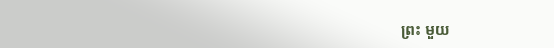ព្រះ មួយ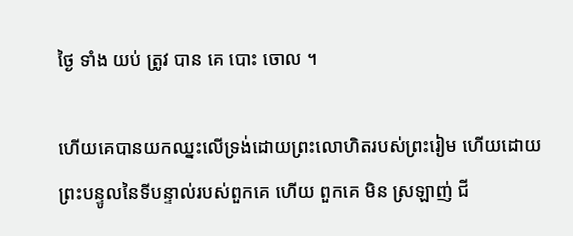ថ្ងៃ ទាំង យប់ ត្រូវ បាន គេ បោះ ចោល ។

ហើយគេបានយកឈ្នះលើទ្រង់ដោយព្រះលោហិតរបស់ព្រះរៀម ហើយដោយព្រះបន្ទូលនៃទីបន្ទាល់របស់ពួកគេ ហើយ ពួកគេ មិន ស្រឡាញ់ ជី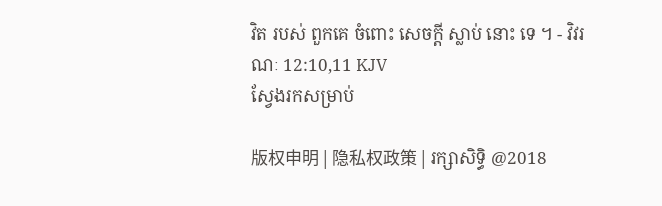វិត របស់ ពួកគេ ចំពោះ សេចក្ដី ស្លាប់ នោះ ទេ ។ - វិវរណៈ 12:10,11 KJV
ស្វែងរកសម្រាប់

版权申明 | 隐私权政策 | រក្សាសិទ្ធិ @2018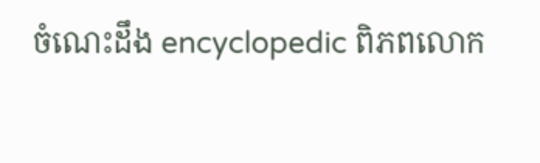ចំណេះដឹង encyclopedic ពិភពលោក